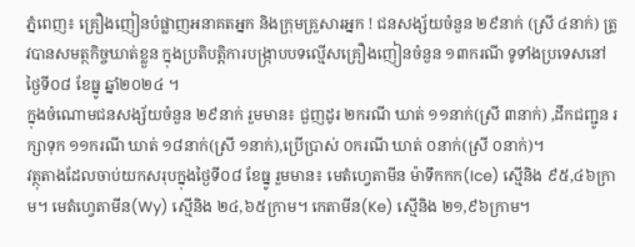ភ្នំពេញ៖ គ្រឿងញៀនបំផ្លាញអនាគតអ្នក និងក្រុមគ្រួសារអ្នក ! ជនសង្ស័យចំនួន ២៩នាក់ (ស្រី ៤នាក់) ត្រូវបានសមត្ថកិច្ចឃាត់ខ្លួន ក្នុងប្រតិបត្តិការបង្ក្រាបបទល្មើសគ្រឿងញៀនចំនួន ១៣ករណី ទូទាំងប្រទេសនៅថ្ងៃទី០៨ ខែធ្នូ ឆ្នាំ២០២៤ ។
ក្នុងចំណោមជនសង្ស័យចំនួន ២៩នាក់ រួមមាន៖ ជួញដូរ ២ករណី ឃាត់ ១១នាក់(ស្រី ៣នាក់) ,ដឹកជញ្ជូន រក្សាទុក ១១ករណី ឃាត់ ១៨នាក់(ស្រី ១នាក់),ប្រើប្រាស់ ០ករណី ឃាត់ ០នាក់(ស្រី ០នាក់)។
វត្ថុតាងដែលចាប់យកសរុបក្នុងថ្ងៃទី០៨ ខែធ្នូ រួមមាន៖ មេតំហ្វេតាមីន ម៉ាទឹកកក(Ice) ស្មេីនិង ៩៥,៤៦ក្រាម។ មេតំហ្វេតាមីន(Wy) ស្មេីនិង ២៤,៦៥ក្រាម។ កេតាមីន(Ke) ស្មេីនិង ២១,៩៦ក្រាម។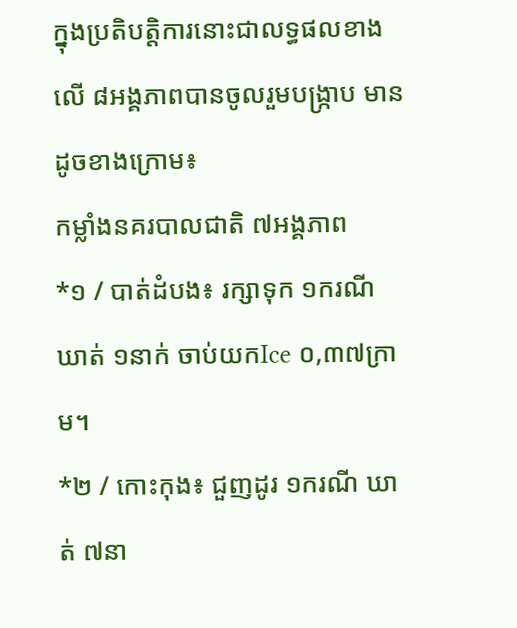ក្នុងប្រតិបត្តិការនោះជាលទ្ធផលខាងលើ ៨អង្គភាពបានចូលរួមបង្ក្រាប មានដូចខាងក្រោម៖
កម្លាំងនគរបាលជាតិ ៧អង្គភាព
*១ / បាត់ដំបង៖ រក្សាទុក ១ករណី ឃាត់ ១នាក់ ចាប់យកIce ០,៣៧ក្រាម។
*២ / កោះកុង៖ ជួញដូរ ១ករណី ឃាត់ ៧នា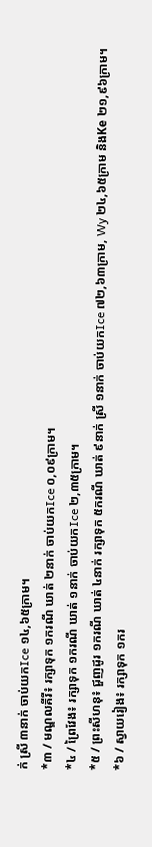ក់ ស្រី ៣នាក់ ចាប់យកIce ១៤,៦៥ក្រាម។
*៣ / មណ្ឌលគីរី៖ រក្សាទុក ១ករណី ឃាត់ ២នាក់ ចាប់យកIce ០,០៩ក្រាម។
*៤ / ព្រៃវែង៖ រក្សាទុក ១ករណី ឃាត់ ១នាក់ ចាប់យកIce ២,៣៥ក្រាម។
*៥ / ព្រះសីហនុ៖ ជួញដូរ ១ករណី ឃាត់ ៤នាក់ រក្សាទុក ៥ករណី ឃាត់ ៩នាក់ ស្រី ១នាក់ ចាប់យកIce ៧២,៦៣ក្រាម, Wy ២៤,៦៥ក្រាម និងKe ២១,៩៦ក្រាម។
*៦ / ស្វាយរៀង៖ រក្សាទុក ១ករ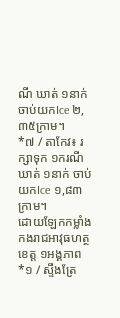ណី ឃាត់ ១នាក់ ចាប់យកIce ២,៣៥ក្រាម។
*៧ / តាកែវ៖ រក្សាទុក ១ករណី ឃាត់ ១នាក់ ចាប់យកIce ១,៨៣ក្រាម។
ដោយឡែកកម្លាំងកងរាជអាវុធហត្ថខេត្ត ១អង្គភាព
*១ / ស្ទឹងត្រែ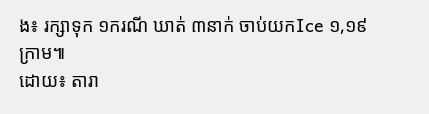ង៖ រក្សាទុក ១ករណី ឃាត់ ៣នាក់ ចាប់យកIce ១,១៩ក្រាម៕
ដោយ៖ តារា